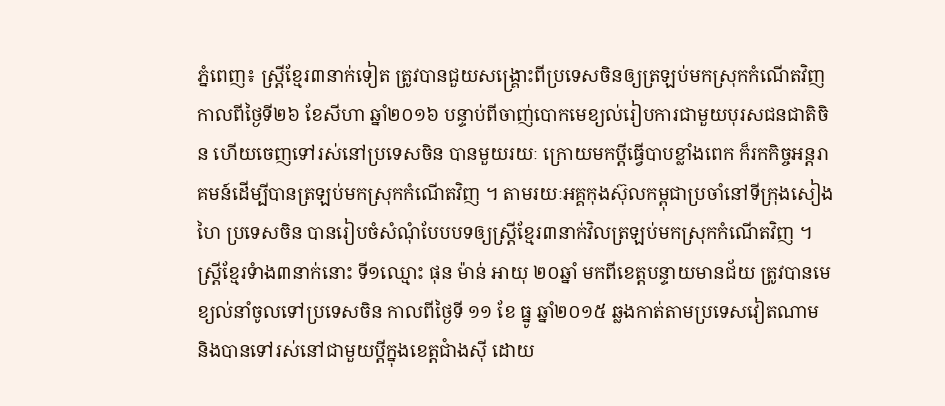ភ្នំពេញ៖ ស្ត្រីខ្មែរ៣នាក់ទៀត ត្រូវបានជួយសង្គ្រោះពីប្រទេសចិនឲ្យត្រឡប់មកស្រុកកំណើតវិញកាលពីថ្ងៃទី២៦ ខែសីហា ឆ្នាំ២០១៦ បន្ទាប់ពីចាញ់បោកមេខ្យល់រៀបការជាមួយបុរសជនជាតិចិន ហើយចេញទៅរស់នៅប្រទេសចិន បានមួយរយៈ ក្រោយមកប្តីធ្វើបាបខ្លាំងពេក ក៏រកកិច្ចអន្តរាគមន៍ដើម្បីបានត្រឡប់មកស្រុកកំណើតវិញ ។ តាមរយៈអគ្គកុងស៊ុលកម្ពុជាប្រចាំនៅទីក្រុងសៀងហៃ ប្រទេសចិន បានរៀបចំសំណុំបែបបទឲ្យស្ត្រីខ្មែរ៣នាក់វិលត្រឡប់មកស្រុកកំណើតវិញ ។
ស្រ្តីខ្មែរទំាង៣នាក់នោះ ទី១ឈ្មោះ ផុន ម៉ាន់ អាយុ ២០ឆ្នាំ មកពីខេត្តបន្ទាយមានជ័យ ត្រូវបានមេខ្យល់នាំចូលទៅប្រទេសចិន កាលពីថ្ងៃទី ១១ ខែ ធ្នូ ឆ្នាំ២០១៥ ឆ្លងកាត់តាមប្រទេសវៀតណាម និងបានទៅរស់នៅជាមួយប្តីក្នុងខេត្តជាំងស៊ី ដោយ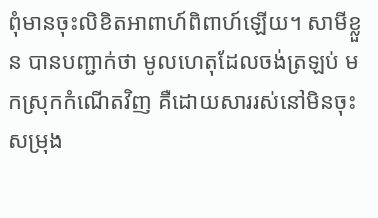ពុំមានចុះលិខិតអាពាហ៍ពិពាហ៍ឡើយ។ សាមីខ្លួន បានបញ្ជាក់ថា មូលហេតុដែលចង់ត្រឡប់ មកស្រុកកំណើតវិញ គឺដោយសាររស់នៅមិនចុះសម្រុង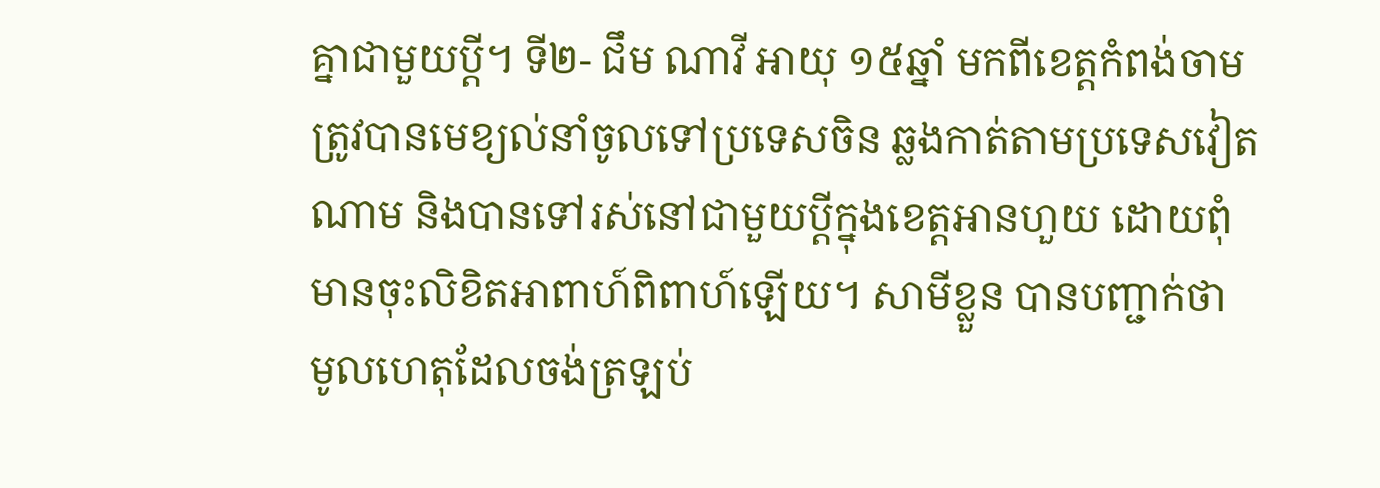គ្នាជាមួយប្តី។ ទី២- ជឹម ណាវី អាយុ ១៥ឆ្នាំ មកពីខេត្តកំពង់ចាម ត្រូវបានមេខ្យល់នាំចូលទៅប្រទេសចិន ឆ្លងកាត់តាមប្រទេសវៀតណាម និងបានទៅរស់នៅជាមួយប្តីក្នុងខេត្តអានហួយ ដោយពុំមានចុះលិខិតអាពាហ៍ពិពាហ៍ឡើយ។ សាមីខ្លួន បានបញ្ជាក់ថា មូលហេតុដែលចង់ត្រឡប់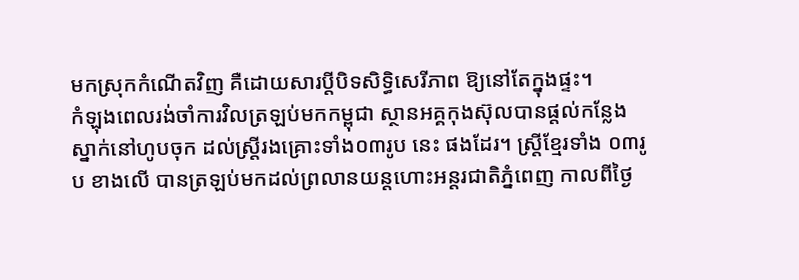មកស្រុកកំណើតវិញ គឺដោយសារប្តីបិទសិទ្ធិសេរីភាព ឱ្យនៅតែក្នុងផ្ទះ។
កំឡុងពេលរង់ចាំការវិលត្រឡប់មកកម្ពុជា ស្ថានអគ្គកុងស៊ុលបានផ្តល់កន្លែងស្នាក់នៅហូបចុក ដល់ស្ត្រីរងគ្រោះទាំង០៣រូប នេះ ផងដែរ។ ស្រ្តីខ្មែរទាំង ០៣រូប ខាងលើ បានត្រឡប់មកដល់ព្រលានយន្តហោះអន្តរជាតិភ្នំពេញ កាលពីថ្ងៃ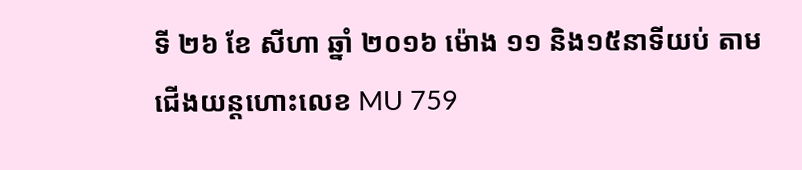ទី ២៦ ខែ សីហា ឆ្នាំ ២០១៦ ម៉ោង ១១ និង១៥នាទីយប់ តាមជើងយន្តហោះលេខ MU 759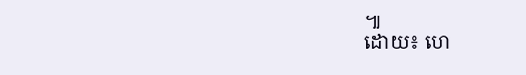៕
ដោយ៖ ហេ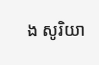ង សូរិយា